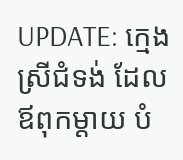UPDATE: ក្មេងស្រីជំទង់ ដែលឪពុកម្តាយ បំ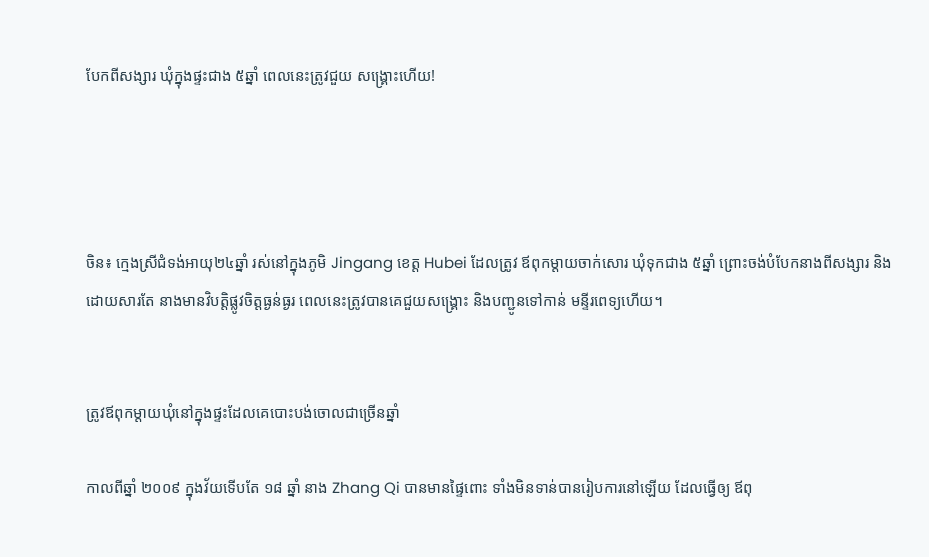បែកពីសង្សារ ឃុំក្នុងផ្ទះជាង ៥ឆ្នាំ ពេលនេះត្រូវជួយ សង្គ្រោះហើយ!




ចិន៖ ក្មេងស្រីជំទង់អាយុ២៤ឆ្នាំ រស់នៅក្នុងភូមិ Jingang ខេត្ត Hubei ដែលត្រូវ ឪពុកម្តាយចាក់សោរ ឃុំទុកជាង ៥ឆ្នាំ ព្រោះចង់បំបែកនាងពីសង្សារ និងដោយសារតែ នាងមានវិបតិ្តផ្លូវចិត្តធ្ងន់ធ្ងរ ពេលនេះត្រូវបានគេជួយសង្រ្គោះ និងបញ្ជូនទៅកាន់ មន្ទីរពេទ្យហើយ។


ត្រូវឪពុកម្តាយឃុំនៅក្នុងផ្ទះដែលគេបោះបង់ចោលជាច្រើនឆ្នាំ

កាលពីឆ្នាំ ២០០៩ ក្នុងវ័យទើបតែ ១៨ ឆ្នាំ នាង Zhang Qi បានមានផ្ទៃពោះ ទាំងមិនទាន់បានរៀបការនៅឡើយ ដែលធ្វើឲ្យ ឪពុ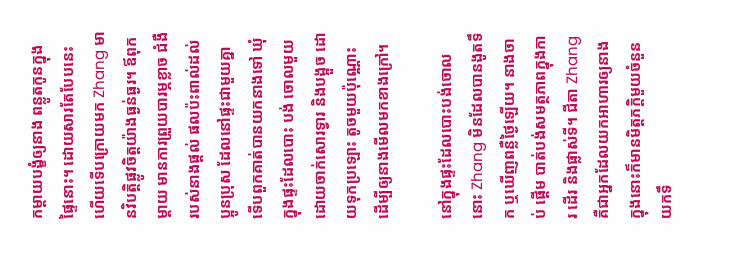កម្តាយបង្ខំឲ្យនាង ពន្លូតកូនក្នុងផ្ទៃនោះ។ ដោយសារតែបែបនេះ ហើយទើបក្រោយមក Zhang មានវិបតិ្តផ្លូវចិត្តយ៉ាងធ្ងន់ធ្ងរ។ ឪពុកម្តាយ មានការព្រួយបារម្ភខ្លាច ជំងឺរបស់នាងផ្តល់ ផលប៉ះពាល់ដល់ប្អូនប្រុស ដែលនៅផ្ទះជាមួយគ្នា ទើបពួកគាត់បានយកនាងទៅ ឃុំក្នុងផ្ទះដែលបោះ បង់ ចោលមួយ ដោយចាក់សោរទ្វារ និងបង្អួច ដោយទុកប្រឡោះ តូចមួយប៉ុណ្ណោះ ដើម្បីឲ្យនាងមើលមកខាងក្រៅ។

នៅក្នុងផ្ទះដែលបោះបង់ចោលនោះ Zhang មិនដែលបានងូតទឹក ឬឃើញពន្លឺថ្ងៃឡើយ។ នាងចាប់ ផ្តើម បាត់បង់សមត្ថភាពក្នុងការ ដើរ និងផ្លាស់ទី។ ជីតា Zhang គឺជាអ្នកដែលយកអាហារឲ្យនាង ក្នុងនោះក៏មានមិត្តភក្តិមួយចំនួន យកទឹ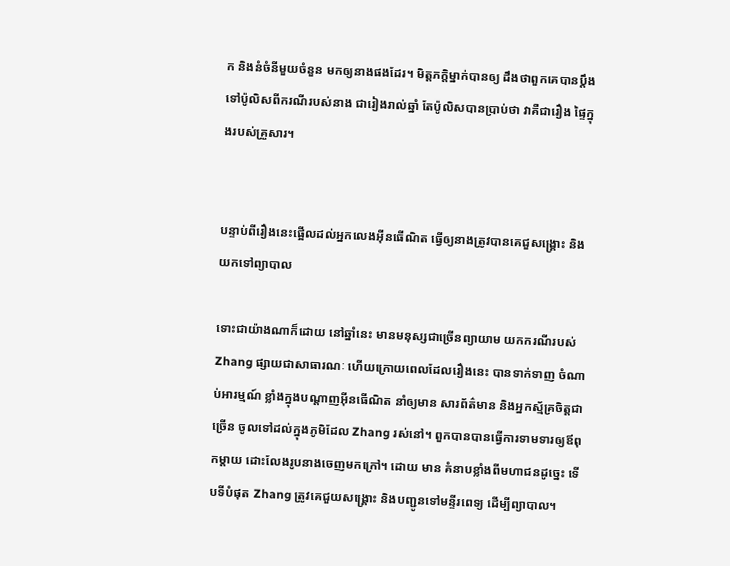ក និងនំចំនីមួយចំនួន មកឲ្យនាងផងដែរ។ មិត្តភក្តិម្នាក់បានឲ្យ ដឹងថាពួកគេបានប្តឹង ទៅប៉ូលិសពីករណីរបស់នាង ជារៀងរាល់ឆ្នាំ តែប៉ូលិសបានប្រាប់ថា វាគឺជារឿង ផ្ទៃក្នុងរបស់គ្រួសារ។


បន្ទាប់ពីរឿងនេះផ្អើលដល់អ្នកលេងអ៊ីនធើណិត ធ្វើឲ្យនាងត្រូវបានគេជួសង្គ្រោះ និងយកទៅព្យាបាល

ទោះជាយ៉ាងណាក៏ដោយ នៅឆ្នាំនេះ មានមនុស្សជាច្រើនព្យាយាម យកករណីរបស់ Zhang ផ្សាយជាសាធារណៈ ហើយក្រោយពេលដែលរឿងនេះ បានទាក់ទាញ ចំណាប់អារម្មណ៍ ខ្លាំងក្នុងបណ្តាញអ៊ីនធើណិត នាំឲ្យមាន សារព័ត៌មាន និងអ្នកស្ម័គ្រចិត្តជាច្រើន ចូលទៅដល់ក្នុងភូមិដែល Zhang រស់នៅ។ ពួកបានបានធ្វើការទាមទារឲ្យឪពុកម្តាយ ដោះលែងរូបនាងចេញមកក្រៅ។ ដោយ មាន គំនាបខ្លាំងពីមហាជនដូច្នេះ ទើបទីបំផុត Zhang ត្រូវគេជួយសង្គ្រោះ និងបញ្ជូនទៅមន្ទីរពេទ្យ ដើម្បីព្យាបាល។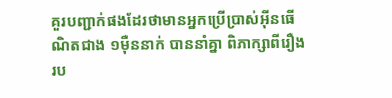គួរបញ្ជាក់ផងដែរថាមានអ្នកប្រើប្រាស់អ៊ីនធើណិតជាង ១ម៉ឺននាក់ បាននាំគ្នា ពិភាក្សាពីរឿងរប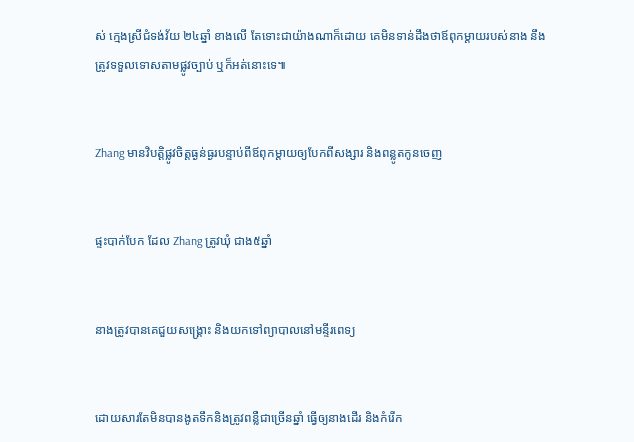ស់ ក្មេងស្រីជំទង់វ័យ ២៤ឆ្នាំ ខាងលើ តែទោះជាយ៉ាងណាក៏ដោយ គេមិនទាន់ដឹងថាឪពុកម្តាយរបស់នាង នឹងត្រូវទទួលទោសតាមផ្លូវច្បាប់ ឬក៏អត់នោះទេ៕


Zhang មានវិបត្តិផ្លូវចិត្តធ្ងន់ធ្ងរបន្ទាប់ពីឪពុកម្តាយឲ្យបែកពីសង្សារ និងពន្លូតកូនចេញ


ផ្ទះបាក់បែក ដែល Zhang ត្រូវឃុំ ជាង៥ឆ្នាំ


នាងត្រូវបានគេជួយសង្គ្រោះ និងយកទៅព្យាបាលនៅមន្ទីរពេទ្យ


ដោយសារតែមិនបានងូតទឹកនិងត្រូវពន្លឺជាច្រើនឆ្នាំ ធ្វើឲ្យនាងដើរ និងកំរើក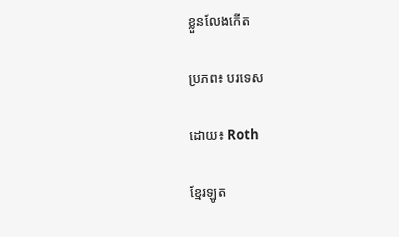ខ្លួនលែងកើត

ប្រភព៖ បរទេស

ដោយ៖ Roth

ខ្មែរឡូត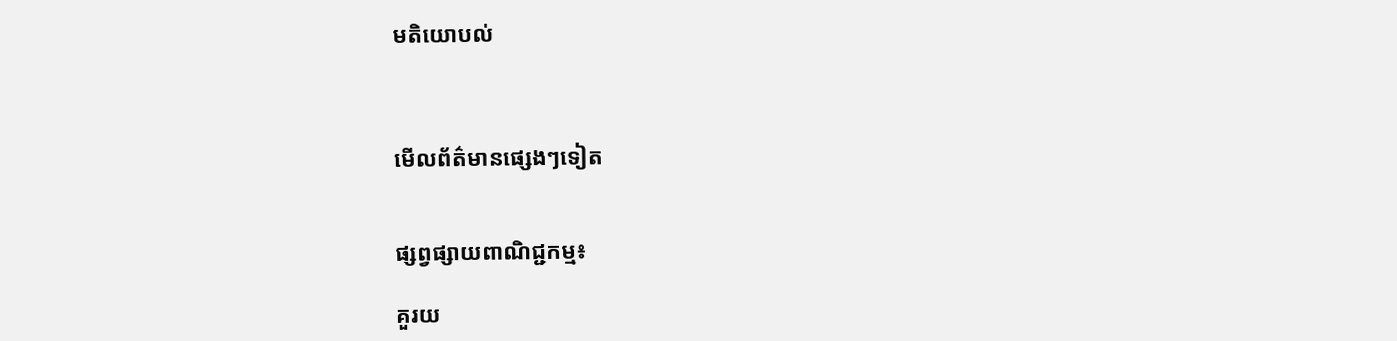មតិយោបល់



មើលព័ត៌មានផ្សេងៗទៀត


ផ្សព្វផ្សាយពាណិជ្ជកម្ម៖

គួរយ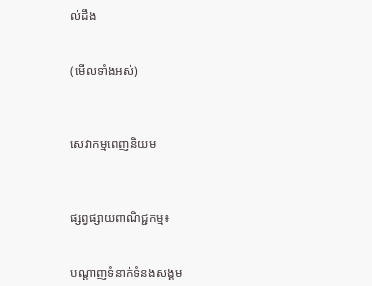ល់ដឹង


(មើលទាំងអស់)



សេវាកម្មពេញនិយម



ផ្សព្វផ្សាយពាណិជ្ជកម្ម៖


បណ្តាញទំនាក់ទំនងសង្គម